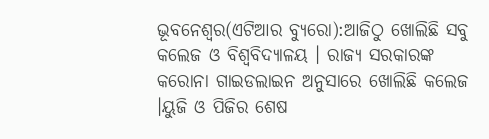ଭୂବନେଶ୍ୱର(ଏଟିଆର ବ୍ୟୁରୋ):ଆଜିଠୁ ଖୋଲିଛି ସବୁ କଲେଜ ଓ ବିଶ୍ୱବିଦ୍ୟାଳୟ । ରାଜ୍ୟ ସରକାରଙ୍କ କରୋନା ଗାଇଡଲାଇନ ଅନୁସାରେ ଖୋଲିଛି କଲେଜ ।ୟୁଜି ଓ ପିଜିର ଶେଷ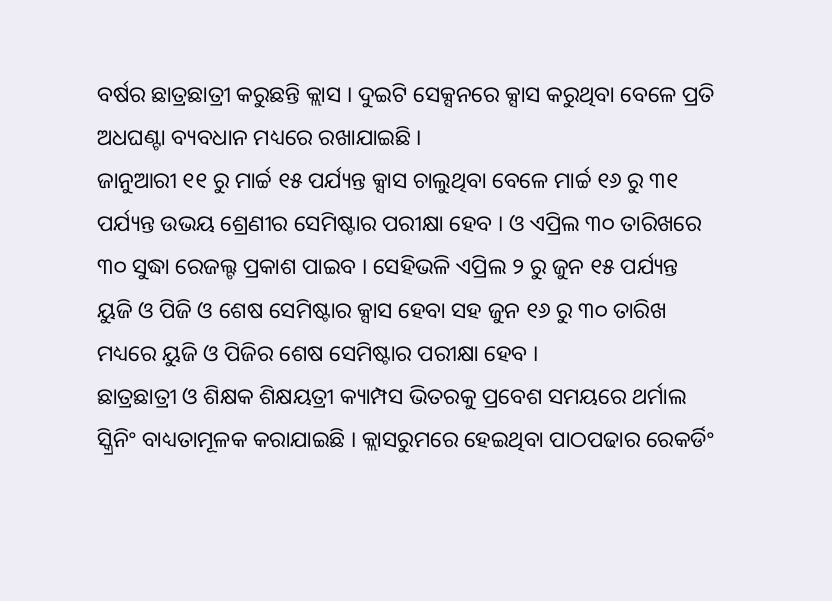ବର୍ଷର ଛାତ୍ରଛାତ୍ରୀ କରୁଛନ୍ତି କ୍ଲାସ । ଦୁଇଟି ସେକ୍ସନରେ କ୍ସାସ କରୁଥିବା ବେଳେ ପ୍ରତି ଅଧଘଣ୍ଟା ବ୍ୟବଧାନ ମଧ୍ୟରେ ରଖାଯାଇଛି ।
ଜାନୁଆରୀ ୧୧ ରୁ ମାର୍ଚ୍ଚ ୧୫ ପର୍ଯ୍ୟନ୍ତ କ୍ସାସ ଚାଲୁଥିବା ବେଳେ ମାର୍ଚ୍ଚ ୧୬ ରୁ ୩୧ ପର୍ଯ୍ୟନ୍ତ ଉଭୟ ଶ୍ରେଣୀର ସେମିଷ୍ଟାର ପରୀକ୍ଷା ହେବ । ଓ ଏପ୍ରିଲ ୩୦ ତାରିଖରେ ୩୦ ସୁଦ୍ଧା ରେଜଲ୍ଟ ପ୍ରକାଶ ପାଇବ । ସେହିଭଳି ଏପ୍ରିଲ ୨ ରୁ ଜୁନ ୧୫ ପର୍ଯ୍ୟନ୍ତ ୟୁଜି ଓ ପିଜି ଓ ଶେଷ ସେମିଷ୍ଟାର କ୍ସାସ ହେବା ସହ ଜୁନ ୧୬ ରୁ ୩୦ ତାରିଖ ମଧ୍ୟରେ ୟୁଜି ଓ ପିଜିର ଶେଷ ସେମିଷ୍ଟାର ପରୀକ୍ଷା ହେବ ।
ଛାତ୍ରଛାତ୍ରୀ ଓ ଶିକ୍ଷକ ଶିକ୍ଷୟତ୍ରୀ କ୍ୟାମ୍ପସ ଭିତରକୁ ପ୍ରବେଶ ସମୟରେ ଥର୍ମାଲ ସ୍କ୍ରିନିଂ ବାଧ୍ୟତାମୂଳକ କରାଯାଇଛି । କ୍ଲାସରୁମରେ ହେଇଥିବା ପାଠପଢାର ରେକର୍ଡିଂ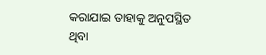କରାଯାଇ ତାହାକୁ ଅନୁପସ୍ଥିତ ଥିବା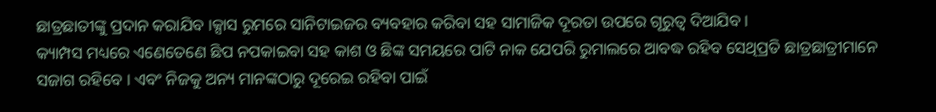ଛାତ୍ରଛାତୀଙ୍କୁ ପ୍ରଦାନ କରାଯିବ ।କ୍ସାସ ରୁମରେ ସାନିଟାଇଜର ବ୍ୟବହାର କରିବା ସହ ସାମାଜିକ ଦୂରତା ଉପରେ ଗୂରୁତ୍ୱ ଦିଆଯିବ ।
କ୍ୟାମ୍ପସ ମଧ୍ୟରେ ଏଣେତେଣେ ଛିପ ନପକାଇବା ସହ କାଶ ଓ ଛିଙ୍କ ସମୟରେ ପାଟି ନାକ ଯେପରି ରୁମାଲରେ ଆବଦ୍ଧ ରହିବ ସେଥିପ୍ରତି ଛାତ୍ରଛାତ୍ରୀମାନେ ସଜାଗ ରହିବେ । ଏବଂ ନିଜକୁ ଅନ୍ୟ ମାନଙ୍କଠାରୁ ଦୂରେଇ ରହିବା ପାଇଁ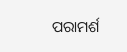ପରାମର୍ଶ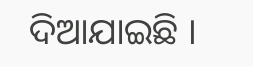ଦିଆଯାଇଛି ।